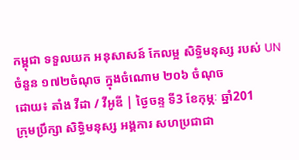កម្ពុជា ទទួលយក អនុសាសន៍ កែលម្អ សិទ្ធិមនុស្ស របស់ UN ចំនួន ១៧២ចំណុច ក្នុងចំណោម ២០៦ ចំណុច
ដោយ៖ តាំង វីដា / វីអូឌី | ថ្ងៃចន្ទ ទី3 ខែកុម្ភៈ ឆ្នាំ201
ក្រុមប្រឹក្សា សិទ្ធិមនុស្ស អង្គការ សហប្រជាជា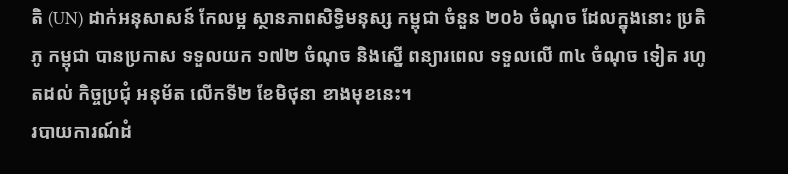តិ (UN) ដាក់អនុសាសន៍ កែលម្អ ស្ថានភាពសិទ្ធិមនុស្ស កម្ពុជា ចំនួន ២០៦ ចំណុច ដែលក្នុងនោះ ប្រតិភូ កម្ពុជា បានប្រកាស ទទួលយក ១៧២ ចំណុច និងស្នើ ពន្យារពេល ទទួលលើ ៣៤ ចំណុច ទៀត រហូតដល់ កិច្ចប្រជុំ អនុម័ត លើកទី២ ខែមិថុនា ខាងមុខនេះ។
របាយការណ៍ដំ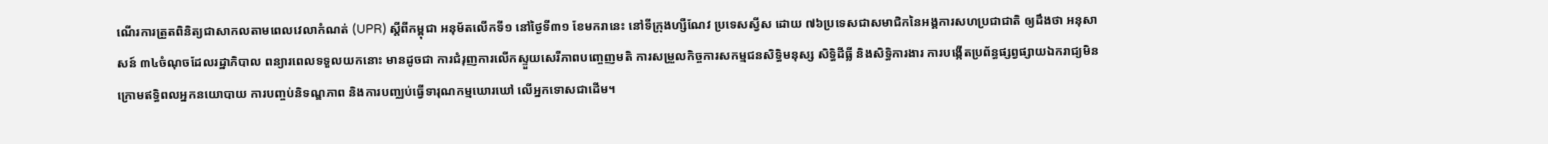ណើរការត្រួតពិនិត្យជាសាកលតាមពេលវេលាកំណត់ (UPR) ស្តីពីកម្ពុជា អនុម័តលើកទី១ នៅថ្ងៃទី៣១ ខែមករានេះ នៅទីក្រុងហ្សឺណែវ ប្រទេសស្វីស ដោយ ៧៦ប្រទេសជាសមាជិកនៃអង្គការសហប្រជាជាតិ ឲ្យដឹងថា អនុសាសន៍ ៣៤ចំណុចដែលរដ្ឋាភិបាល ពន្យារពេលទទួលយកនោះ មានដូចជា ការជំរុញការលើកស្ទួយសេរីភាពបញ្ចេញមតិ ការសម្រួលកិច្ចការសកម្មជនសិទ្ធិមនុស្ស សិទ្ធិដីធ្លី និងសិទ្ធិការងារ ការបង្កើតប្រព័ន្ធផ្សព្វផ្សាយឯករាជ្យមិនក្រោមឥទ្ធិពលអ្នកនយោបាយ ការបញ្ចប់និទណ្ឌភាព និងការបញ្ឈប់ធ្វើទារុណកម្មឃោរឃៅ លើអ្នកទោសជាដើម។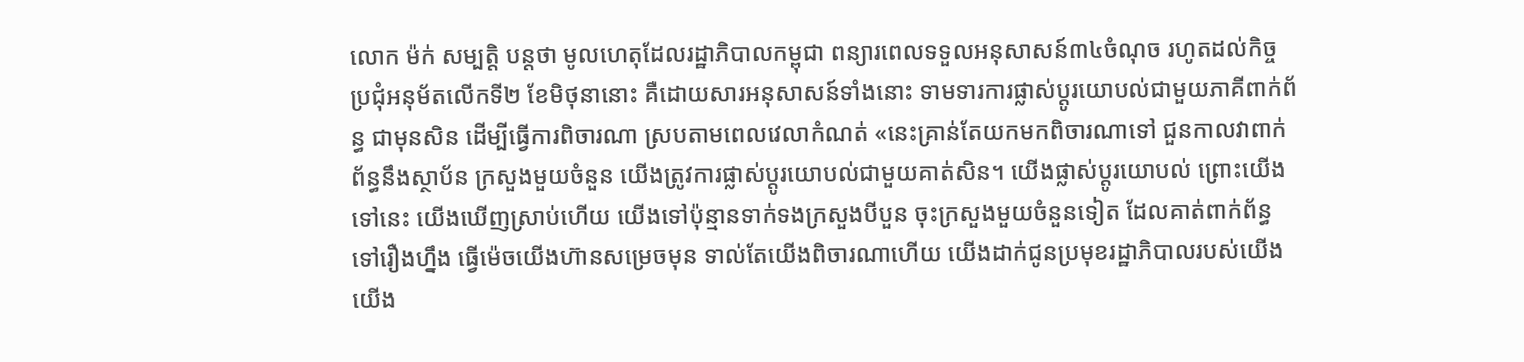លោក ម៉ក់ សម្បត្តិ បន្តថា មូលហេតុដែលរដ្ឋាភិបាលកម្ពុជា ពន្យារពេលទទួលអនុសាសន៍៣៤ចំណុច រហូតដល់កិច្ចប្រជុំអនុម័តលើកទី២ ខែមិថុនានោះ គឺដោយសារអនុសាសន៍ទាំងនោះ ទាមទារការផ្លាស់ប្តូរយោបល់ជាមួយភាគីពាក់ព័ន្ធ ជាមុនសិន ដើម្បីធ្វើការពិចារណា ស្របតាមពេលវេលាកំណត់ «នេះគ្រាន់តែយកមកពិចារណាទៅ ជួនកាលវាពាក់ព័ន្ធនឹងស្ថាប័ន ក្រសួងមួយចំនួន យើងត្រូវការផ្លាស់ប្តូរយោបល់ជាមួយគាត់សិន។ យើងផ្លាស់ប្តូរយោបល់ ព្រោះយើងទៅនេះ យើងឃើញស្រាប់ហើយ យើងទៅប៉ុន្មានទាក់ទងក្រសួងបីបួន ចុះក្រសួងមួយចំនួនទៀត ដែលគាត់ពាក់ព័ន្ធទៅរឿងហ្នឹង ធ្វើម៉េចយើងហ៊ានសម្រេចមុន ទាល់តែយើងពិចារណាហើយ យើងដាក់ជូនប្រមុខរដ្ឋាភិបាលរបស់យើង យើង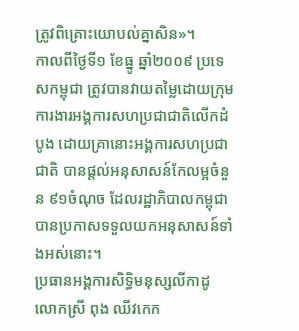ត្រូវពិគ្រោះយោបល់គ្នាសិន»។
កាលពីថ្ងៃទី១ ខែធ្នូ ឆ្នាំ២០០៩ ប្រទេសកម្ពុជា ត្រូវបានវាយតម្លៃដោយក្រុមការងារអង្គការសហប្រជាជាតិលើកដំបូង ដោយគ្រានោះអង្គការសហប្រជាជាតិ បានផ្តល់អនុសាសន៍កែលម្អចំនួន ៩១ចំណុច ដែលរដ្ឋាភិបាលកម្ពុជា បានប្រកាសទទួលយកអនុសាសន៍ទាំងអស់នោះ។
ប្រធានអង្គការសិទ្ធិមនុស្សលីកាដូ លោកស្រី ពុង ឈីវកេក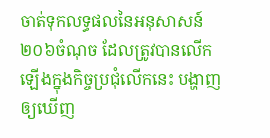ចាត់ទុកលទ្ធផលនៃអនុសាសន៍ ២០៦ចំណុច ដែលត្រូវបានលើកឡើងក្នុងកិច្ចប្រជុំលើកនេះ បង្ហាញឲ្យឃើញ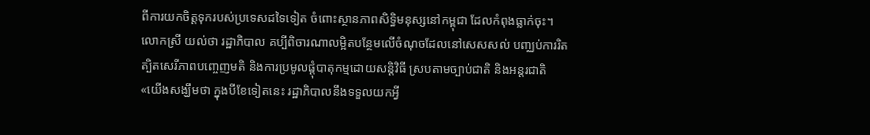ពីការយកចិត្តទុករបស់ប្រទេសដទៃទៀត ចំពោះស្ថានភាពសិទ្ធិមនុស្សនៅកម្ពុជា ដែលកំពុងធ្លាក់ចុះ។ លោកស្រី យល់ថា រដ្ឋាភិបាល គប្បីពិចារណាលម្អិតបន្ថែមលើចំណុចដែលនៅសេសសល់ បញ្ឈប់ការរិតត្បិតសេរីភាពបញ្ចេញមតិ និងការប្រមូលផ្តុំបាតុកម្មដោយសន្តិវិធី ស្របតាមច្បាប់ជាតិ និងអន្តរជាតិ «យើងសង្ឃឹមថា ក្នុងបីខែទៀតនេះ រដ្ឋាភិបាលនឹងទទួលយកអ្វី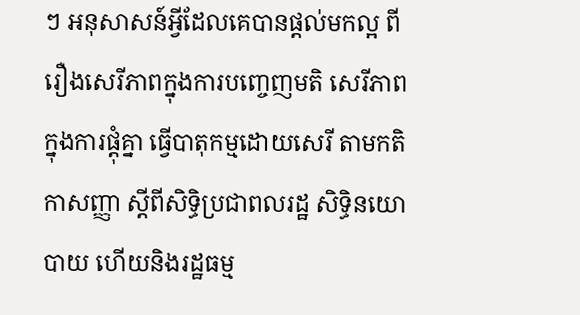ៗ អនុសាសន៍អ្វីដែលគេបានផ្តល់មកល្អ ពីរឿងសេរីភាពក្នុងការបញ្ចេញមតិ សេរីភាពក្នុងការផ្តុំគ្នា ធ្វើបាតុកម្មដោយសេរី តាមកតិកាសញ្ញា ស្តីពីសិទ្ធិប្រជាពលរដ្ឋ សិទ្ធិនយោបាយ ហើយនិងរដ្ឋធម្ម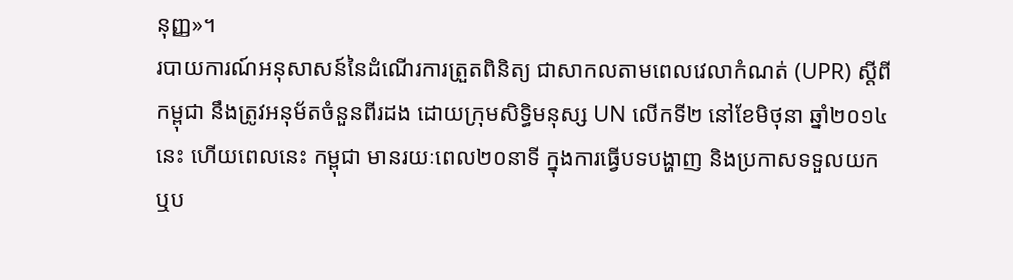នុញ្ញ»។
របាយការណ៍អនុសាសន៍នៃដំណើរការត្រួតពិនិត្យ ជាសាកលតាមពេលវេលាកំណត់ (UPR) ស្តីពីកម្ពុជា នឹងត្រូវអនុម័តចំនួនពីរដង ដោយក្រុមសិទ្ធិមនុស្ស UN លើកទី២ នៅខែមិថុនា ឆ្នាំ២០១៤នេះ ហើយពេលនេះ កម្ពុជា មានរយៈពេល២០នាទី ក្នុងការធ្វើបទបង្ហាញ និងប្រកាសទទួលយក ឬប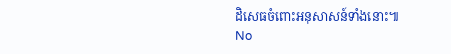ដិសេធចំពោះអនុសាសន៍ទាំងនោះ៕
No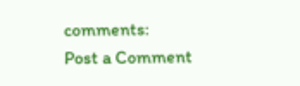comments:
Post a Comment